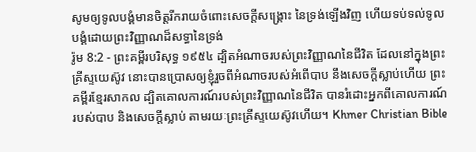សូមឲ្យទូលបង្គំមានចិត្តរីករាយចំពោះសេចក្ដីសង្គ្រោះ នៃទ្រង់ឡើងវិញ ហើយទប់ទល់ទូលបង្គំដោយព្រះវិញ្ញាណដ៏សទ្ធានៃទ្រង់
រ៉ូម 8:2 - ព្រះគម្ពីរបរិសុទ្ធ ១៩៥៤ ដ្បិតអំណាចរបស់ព្រះវិញ្ញាណនៃជីវិត ដែលនៅក្នុងព្រះគ្រីស្ទយេស៊ូវ នោះបានប្រោសឲ្យខ្ញុំរួចពីអំណាចរបស់អំពើបាប នឹងសេចក្ដីស្លាប់ហើយ ព្រះគម្ពីរខ្មែរសាកល ដ្បិតគោលការណ៍របស់ព្រះវិញ្ញាណនៃជីវិត បានរំដោះអ្នកពីគោលការណ៍របស់បាប និងសេចក្ដីស្លាប់ តាមរយៈព្រះគ្រីស្ទយេស៊ូវហើយ។ Khmer Christian Bible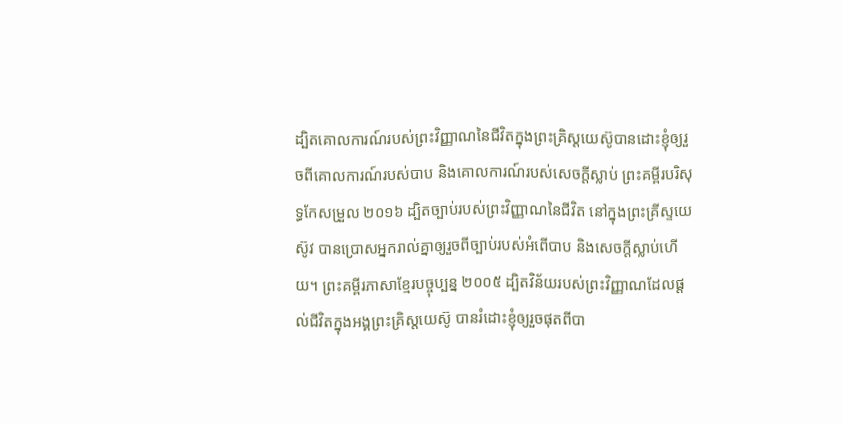ដ្បិតគោលការណ៍របស់ព្រះវិញ្ញាណនៃជីវិតក្នុងព្រះគ្រិស្ដយេស៊ូបានដោះខ្ញុំឲ្យរួចពីគោលការណ៍របស់បាប និងគោលការណ៍របស់សេចក្ដីស្លាប់ ព្រះគម្ពីរបរិសុទ្ធកែសម្រួល ២០១៦ ដ្បិតច្បាប់របស់ព្រះវិញ្ញាណនៃជីវិត នៅក្នុងព្រះគ្រីស្ទយេស៊ូវ បានប្រោសអ្នករាល់គ្នាឲ្យរួចពីច្បាប់របស់អំពើបាប និងសេចក្តីស្លាប់ហើយ។ ព្រះគម្ពីរភាសាខ្មែរបច្ចុប្បន្ន ២០០៥ ដ្បិតវិន័យរបស់ព្រះវិញ្ញាណដែលផ្ដល់ជីវិតក្នុងអង្គព្រះគ្រិស្តយេស៊ូ បានរំដោះខ្ញុំឲ្យរួចផុតពីបា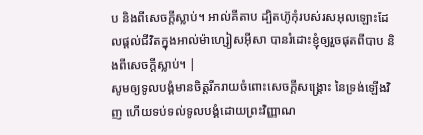ប និងពីសេចក្ដីស្លាប់។ អាល់គីតាប ដ្បិតហ៊ូកុំរបស់រសអុលឡោះដែលផ្ដល់ជីវិតក្នុងអាល់ម៉ាហ្សៀសអ៊ីសា បានរំដោះខ្ញុំឲ្យរួចផុតពីបាប និងពីសេចក្ដីស្លាប់។ |
សូមឲ្យទូលបង្គំមានចិត្តរីករាយចំពោះសេចក្ដីសង្គ្រោះ នៃទ្រង់ឡើងវិញ ហើយទប់ទល់ទូលបង្គំដោយព្រះវិញ្ញាណ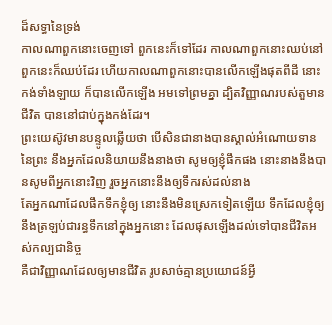ដ៏សទ្ធានៃទ្រង់
កាលណាពួកនោះចេញទៅ ពួកនេះក៏ទៅដែរ កាលណាពួកនោះឈប់នៅ ពួកនេះក៏ឈប់ដែរ ហើយកាលណាពួកនោះបានលើកឡើងផុតពីដី នោះកង់ទាំងឡាយ ក៏បានលើកឡើង អមទៅព្រមគ្នា ដ្បិតវិញ្ញាណរបស់តួមានជីវិត បាននៅជាប់ក្នុងកង់ដែរ។
ព្រះយេស៊ូវមានបន្ទូលឆ្លើយថា បើសិនជានាងបានស្គាល់អំណោយទាននៃព្រះ នឹងអ្នកដែលនិយាយនឹងនាងថា សូមឲ្យខ្ញុំផឹកផង នោះនាងនឹងបានសូមពីអ្នកនោះវិញ រួចអ្នកនោះនឹងឲ្យទឹករស់ដល់នាង
តែអ្នកណាដែលផឹកទឹកខ្ញុំឲ្យ នោះនឹងមិនស្រេកទៀតឡើយ ទឹកដែលខ្ញុំឲ្យ នឹងត្រឡប់ជារន្ធទឹកនៅក្នុងអ្នកនោះ ដែលផុសឡើងដល់ទៅបានជីវិតអស់កល្បជានិច្ច
គឺជាវិញ្ញាណដែលឲ្យមានជីវិត រូបសាច់គ្មានប្រយោជន៍អ្វី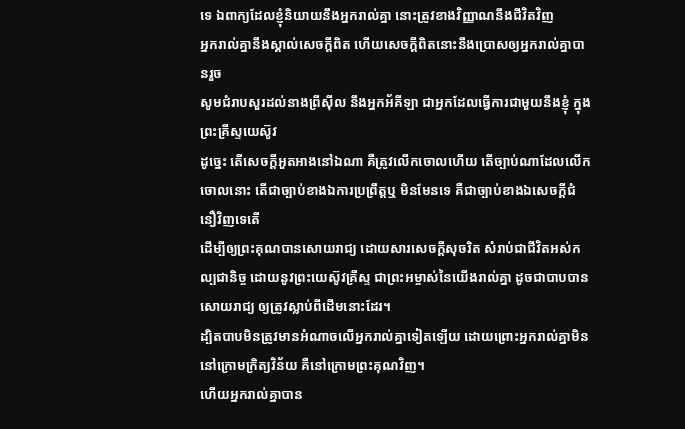ទេ ឯពាក្យដែលខ្ញុំនិយាយនឹងអ្នករាល់គ្នា នោះត្រូវខាងវិញ្ញាណនឹងជីវិតវិញ
អ្នករាល់គ្នានឹងស្គាល់សេចក្ដីពិត ហើយសេចក្ដីពិតនោះនឹងប្រោសឲ្យអ្នករាល់គ្នាបានរួច
សូមជំរាបសួរដល់នាងព្រីស៊ីល នឹងអ្នកអ័គីឡា ជាអ្នកដែលធ្វើការជាមួយនឹងខ្ញុំ ក្នុងព្រះគ្រីស្ទយេស៊ូវ
ដូច្នេះ តើសេចក្ដីអួតអាងនៅឯណា គឺត្រូវលើកចោលហើយ តើច្បាប់ណាដែលលើកចោលនោះ តើជាច្បាប់ខាងឯការប្រព្រឹត្តឬ មិនមែនទេ គឺជាច្បាប់ខាងឯសេចក្ដីជំនឿវិញទេតើ
ដើម្បីឲ្យព្រះគុណបានសោយរាជ្យ ដោយសារសេចក្ដីសុចរិត សំរាប់ជាជីវិតអស់កល្បជានិច្ច ដោយនូវព្រះយេស៊ូវគ្រីស្ទ ជាព្រះអម្ចាស់នៃយើងរាល់គ្នា ដូចជាបាបបានសោយរាជ្យ ឲ្យត្រូវស្លាប់ពីដើមនោះដែរ។
ដ្បិតបាបមិនត្រូវមានអំណាចលើអ្នករាល់គ្នាទៀតឡើយ ដោយព្រោះអ្នករាល់គ្នាមិននៅក្រោមក្រិត្យវិន័យ គឺនៅក្រោមព្រះគុណវិញ។
ហើយអ្នករាល់គ្នាបាន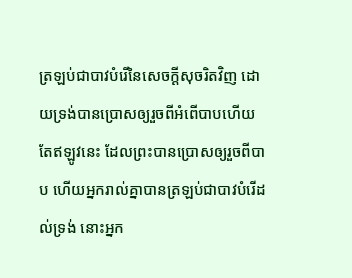ត្រឡប់ជាបាវបំរើនៃសេចក្ដីសុចរិតវិញ ដោយទ្រង់បានប្រោសឲ្យរួចពីអំពើបាបហើយ
តែឥឡូវនេះ ដែលព្រះបានប្រោសឲ្យរួចពីបាប ហើយអ្នករាល់គ្នាបានត្រឡប់ជាបាវបំរើដល់ទ្រង់ នោះអ្នក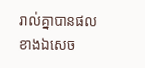រាល់គ្នាបានផលខាងឯសេច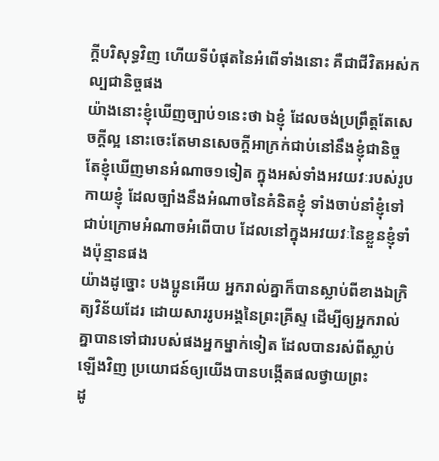ក្ដីបរិសុទ្ធវិញ ហើយទីបំផុតនៃអំពើទាំងនោះ គឺជាជីវិតអស់កល្បជានិច្ចផង
យ៉ាងនោះខ្ញុំឃើញច្បាប់១នេះថា ឯខ្ញុំ ដែលចង់ប្រព្រឹត្តតែសេចក្ដីល្អ នោះចេះតែមានសេចក្ដីអាក្រក់ជាប់នៅនឹងខ្ញុំជានិច្ច
តែខ្ញុំឃើញមានអំណាច១ទៀត ក្នុងអស់ទាំងអវយវៈរបស់រូបកាយខ្ញុំ ដែលច្បាំងនឹងអំណាចនៃគំនិតខ្ញុំ ទាំងចាប់នាំខ្ញុំទៅជាប់ក្រោមអំណាចអំពើបាប ដែលនៅក្នុងអវយវៈនៃខ្លួនខ្ញុំទាំងប៉ុន្មានផង
យ៉ាងដូច្នោះ បងប្អូនអើយ អ្នករាល់គ្នាក៏បានស្លាប់ពីខាងឯក្រិត្យវិន័យដែរ ដោយសាររូបអង្គនៃព្រះគ្រីស្ទ ដើម្បីឲ្យអ្នករាល់គ្នាបានទៅជារបស់ផងអ្នកម្នាក់ទៀត ដែលបានរស់ពីស្លាប់ឡើងវិញ ប្រយោជន៍ឲ្យយើងបានបង្កើតផលថ្វាយព្រះ
ដូ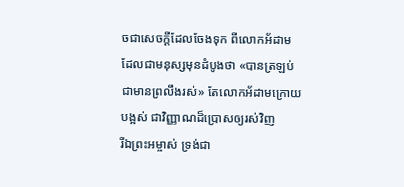ចជាសេចក្ដីដែលចែងទុក ពីលោកអ័ដាម ដែលជាមនុស្សមុនដំបូងថា «បានត្រឡប់ជាមានព្រលឹងរស់» តែលោកអ័ដាមក្រោយបង្អស់ ជាវិញ្ញាណដ៏ប្រោសឲ្យរស់វិញ
រីឯព្រះអម្ចាស់ ទ្រង់ជា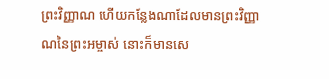ព្រះវិញ្ញាណ ហើយកន្លែងណាដែលមានព្រះវិញ្ញាណនៃព្រះអម្ចាស់ នោះក៏មានសេ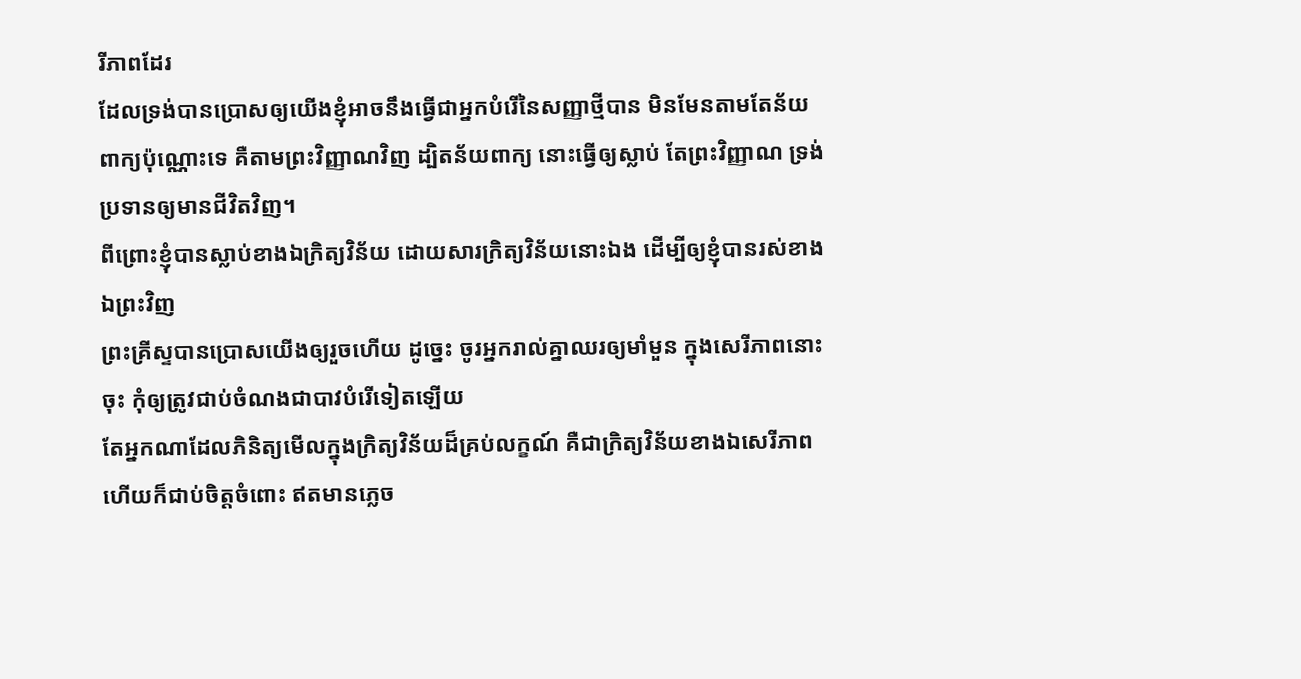រីភាពដែរ
ដែលទ្រង់បានប្រោសឲ្យយើងខ្ញុំអាចនឹងធ្វើជាអ្នកបំរើនៃសញ្ញាថ្មីបាន មិនមែនតាមតែន័យពាក្យប៉ុណ្ណោះទេ គឺតាមព្រះវិញ្ញាណវិញ ដ្បិតន័យពាក្យ នោះធ្វើឲ្យស្លាប់ តែព្រះវិញ្ញាណ ទ្រង់ប្រទានឲ្យមានជីវិតវិញ។
ពីព្រោះខ្ញុំបានស្លាប់ខាងឯក្រិត្យវិន័យ ដោយសារក្រិត្យវិន័យនោះឯង ដើម្បីឲ្យខ្ញុំបានរស់ខាងឯព្រះវិញ
ព្រះគ្រីស្ទបានប្រោសយើងឲ្យរួចហើយ ដូច្នេះ ចូរអ្នករាល់គ្នាឈរឲ្យមាំមួន ក្នុងសេរីភាពនោះចុះ កុំឲ្យត្រូវជាប់ចំណងជាបាវបំរើទៀតឡើយ
តែអ្នកណាដែលភិនិត្យមើលក្នុងក្រិត្យវិន័យដ៏គ្រប់លក្ខណ៍ គឺជាក្រិត្យវិន័យខាងឯសេរីភាព ហើយក៏ជាប់ចិត្តចំពោះ ឥតមានភ្លេច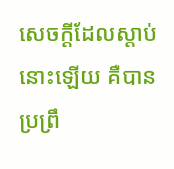សេចក្ដីដែលស្តាប់នោះឡើយ គឺបានប្រព្រឹ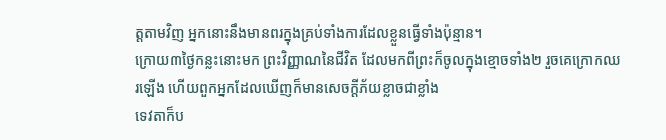ត្តតាមវិញ អ្នកនោះនឹងមានពរក្នុងគ្រប់ទាំងការដែលខ្លួនធ្វើទាំងប៉ុន្មាន។
ក្រោយ៣ថ្ងៃកន្លះនោះមក ព្រះវិញ្ញាណនៃជីវិត ដែលមកពីព្រះក៏ចូលក្នុងខ្មោចទាំង២ រួចគេក្រោកឈរឡើង ហើយពួកអ្នកដែលឃើញក៏មានសេចក្ដីភ័យខ្លាចជាខ្លាំង
ទេវតាក៏ប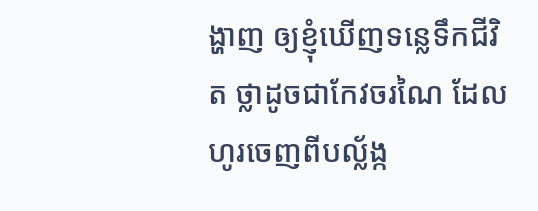ង្ហាញ ឲ្យខ្ញុំឃើញទន្លេទឹកជីវិត ថ្លាដូចជាកែវចរណៃ ដែលហូរចេញពីបល្ល័ង្ក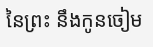នៃព្រះ នឹងកូនចៀម